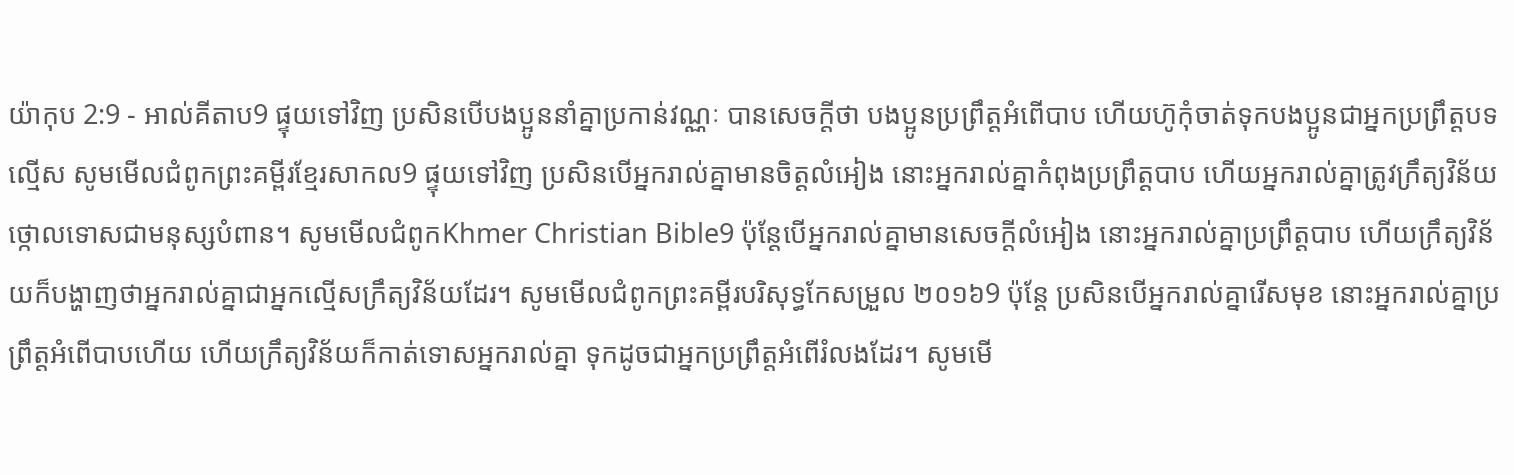យ៉ាកុប 2:9 - អាល់គីតាប9 ផ្ទុយទៅវិញ ប្រសិនបើបងប្អូននាំគ្នាប្រកាន់វណ្ណៈ បានសេចក្ដីថា បងប្អូនប្រព្រឹត្ដអំពើបាប ហើយហ៊ូកុំចាត់ទុកបងប្អូនជាអ្នកប្រព្រឹត្ដបទល្មើស សូមមើលជំពូកព្រះគម្ពីរខ្មែរសាកល9 ផ្ទុយទៅវិញ ប្រសិនបើអ្នករាល់គ្នាមានចិត្តលំអៀង នោះអ្នករាល់គ្នាកំពុងប្រព្រឹត្តបាប ហើយអ្នករាល់គ្នាត្រូវក្រឹត្យវិន័យថ្កោលទោសជាមនុស្សបំពាន។ សូមមើលជំពូកKhmer Christian Bible9 ប៉ុន្ដែបើអ្នករាល់គ្នាមានសេចក្ដីលំអៀង នោះអ្នករាល់គ្នាប្រព្រឹត្ដបាប ហើយក្រឹត្យវិន័យក៏បង្ហាញថាអ្នករាល់គ្នាជាអ្នកល្មើសក្រឹត្យវិន័យដែរ។ សូមមើលជំពូកព្រះគម្ពីរបរិសុទ្ធកែសម្រួល ២០១៦9 ប៉ុន្ដែ ប្រសិនបើអ្នករាល់គ្នារើសមុខ នោះអ្នករាល់គ្នាប្រព្រឹត្តអំពើបាបហើយ ហើយក្រឹត្យវិន័យក៏កាត់ទោសអ្នករាល់គ្នា ទុកដូចជាអ្នកប្រព្រឹត្តអំពើរំលងដែរ។ សូមមើ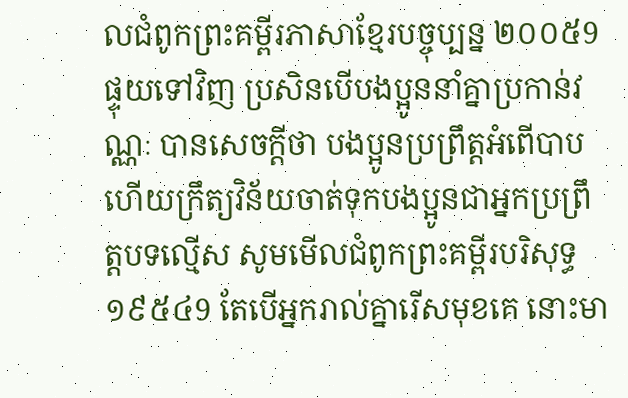លជំពូកព្រះគម្ពីរភាសាខ្មែរបច្ចុប្បន្ន ២០០៥9 ផ្ទុយទៅវិញ ប្រសិនបើបងប្អូននាំគ្នាប្រកាន់វណ្ណៈ បានសេចក្ដីថា បងប្អូនប្រព្រឹត្តអំពើបាប ហើយក្រឹត្យវិន័យចាត់ទុកបងប្អូនជាអ្នកប្រព្រឹត្តបទល្មើស សូមមើលជំពូកព្រះគម្ពីរបរិសុទ្ធ ១៩៥៤9 តែបើអ្នករាល់គ្នារើសមុខគេ នោះមា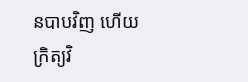នបាបវិញ ហើយក្រិត្យវិ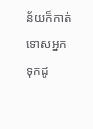ន័យក៏កាត់ទោសអ្នក ទុកដូ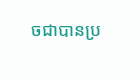ចជាបានប្រ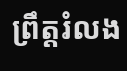ព្រឹត្តរំលង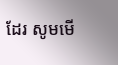ដែរ សូមមើ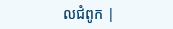លជំពូក |